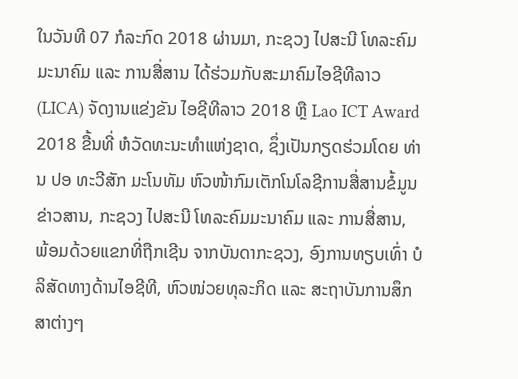ໃນວັນທີ 07 ກໍລະກົດ 2018 ຜ່ານມາ, ກະຊວງ ໄປສະນີ ໂທລະຄົມມະນາຄົມ ແລະ ການສື່ສານ ໄດ້ຮ່ວມກັບສະມາຄົມໄອຊີທີລາວ (LICA) ຈັດງານແຂ່ງຂັນ ໄອຊີທີລາວ 2018 ຫຼື Lao ICT Award 2018 ຂື້ນທີ່ ຫໍວັດທະນະທໍາແຫ່ງຊາດ, ຊຶ່ງເປັນກຽດຮ່ວມໂດຍ ທ່ານ ປອ ທະວີສັກ ມະໂນທັມ ຫົວໜ້າກົມເຕັກໂນໂລຊີການສື່ສານຂໍ້ມູນຂ່າວສານ, ກະຊວງ ໄປສະນີ ໂທລະຄົມມະນາຄົມ ແລະ ການສື່ສານ, ພ້ອມດ້ວຍແຂກທີ່ຖືກເຊີນ ຈາກບັນດາກະຊວງ, ອົງການທຽບເທົ່າ ບໍລິສັດທາງດ້ານໄອຊີທີ, ຫົວໜ່ວຍທຸລະກິດ ແລະ ສະຖາບັນການສຶກສາຕ່າງໆ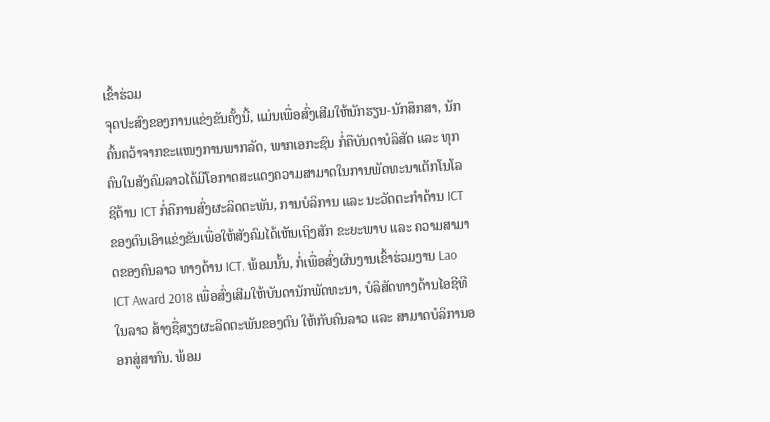ເຂົ້າຮ່ວມ
ຈຸດປະສົງຂອງການແຂ່ງຂັນຄັ້ງນີ້, ແມ່ນເພື່ອສົ່ງເສີມໃຫ້ນັກຮຽນ-ນັກສຶກສາ, ນັກຄົ້ນຄວ້າຈາກຂະແໜງການພາກລັດ, ພາກເອກະຊົນ ກໍ່ຄືບັນດາບໍລິສັດ ແລະ ທຸກຄົນໃນສັງຄົມລາວໄດ້ມີໂອກາດສະແດງຄວາມສາມາດໃນການພັດທະນາເຕັກໂນໂລຊີດ້ານ ICT ກໍ່ຄືການສົ່ງຜະລິດຕະພັນ, ການບໍລິການ ແລະ ນະວັດຕະກຳດ້ານ ICT ຂອງຕົນເອົາແຂ່ງຂັນເພື່ອໃຫ້ສັງຄົມໄດ້ເຫັນເຖິງສັກ ຂະຍະພາບ ແລະ ຄວາມສາມາດຂອງຄົນລາວ ທາງດ້ານ ICT. ພ້ອມນັ້ນ, ກໍ່ເພື່ອສົ່ງຜົນງານເຂົ້າຮ່ວມງານ Lao ICT Award 2018 ເພື່ອສົ່ງເສີມໃຫ້ບັນດານັກພັດທະນາ, ບໍລິສັດທາງດ້ານໄອຊີທີ ໃນລາວ ສ້າງຊື່ສຽງຜະລິດຕະພັນຂອງຕົນ ໃຫ້ກັບຄົນລາວ ແລະ ສາມາດບໍລິການອອກສູ່ສາກົນ. ພ້ອມ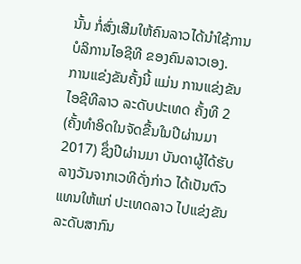ນັ້ນ ກໍ່ສົ່ງເສີມໃຫ້ຄົນລາວໄດ້ນຳໃຊ້ການບໍລິການໄອຊີທີ ຂອງຄົນລາວເອງ.
ການແຂ່ງຂັນຄັ້ງນີ້ ແມ່ນ ການແຂ່ງຂັນ ໄອຊີທີລາວ ລະດັບປະເທດ ຄັ້ງທີ 2 (ຄັ້ງທຳອິດໃນຈັດຂື້ນໃນປີຜ່ານມາ 2017) ຊຶ່ງປີຜ່ານມາ ບັນດາຜູ້ໄດ້ຮັບລາງວັນຈາກເວທີດັ່ງກ່າວ ໄດ້ເປັນຕົວແທນໃຫ້ແກ່ ປະເທດລາວ ໄປແຂ່ງຂັນລະດັບສາກົນ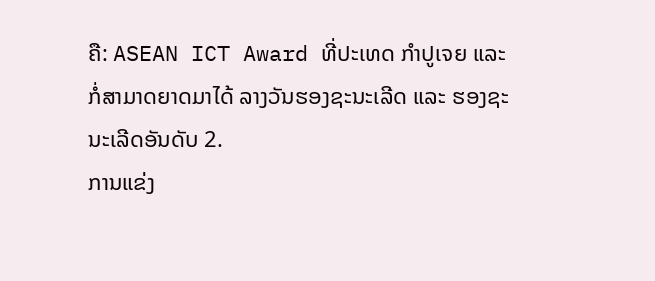ຄື: ASEAN ICT Award ທີ່ປະເທດ ກຳປູເຈຍ ແລະ ກໍ່ສາມາດຍາດມາໄດ້ ລາງວັນຮອງຊະນະເລີດ ແລະ ຮອງຊະນະເລີດອັນດັບ 2.
ການແຂ່ງ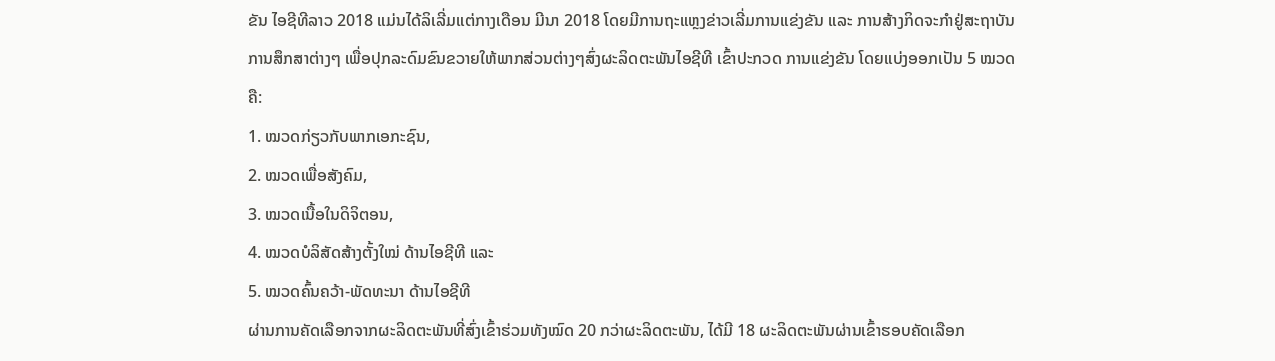ຂັນ ໄອຊີທີລາວ 2018 ແມ່ນໄດ້ລິເລີ່ມແຕ່ກາງເດືອນ ມີນາ 2018 ໂດຍມີການຖະແຫຼງຂ່າວເລີ່ມການແຂ່ງຂັນ ແລະ ການສ້າງກິດຈະກຳຢູ່ສະຖາບັນການສຶກສາຕ່າງໆ ເພື່ອປຸກລະດົມຂົນຂວາຍໃຫ້ພາກສ່ວນຕ່າງໆສົ່ງຜະລິດຕະພັນໄອຊີທີ ເຂົ້າປະກວດ ການແຂ່ງຂັນ ໂດຍແບ່ງອອກເປັນ 5 ໝວດ ຄື:
1. ໝວດກ່ຽວກັບພາກເອກະຊົນ,
2. ໝວດເພື່ອສັງຄົມ,
3. ໝວດເນື້ອໃນດິຈິຕອນ,
4. ໝວດບໍລິສັດສ້າງຕັ້ງໃໝ່ ດ້ານໄອຊີທີ ແລະ
5. ໝວດຄົ້ນຄວ້າ-ພັດທະນາ ດ້ານໄອຊີທີ
ຜ່ານການຄັດເລືອກຈາກຜະລິດຕະພັນທີ່ສົ່ງເຂົ້າຮ່ວມທັງໝົດ 20 ກວ່າຜະລິດຕະພັນ, ໄດ້ມີ 18 ຜະລິດຕະພັນຜ່ານເຂົ້າຮອບຄັດເລືອກ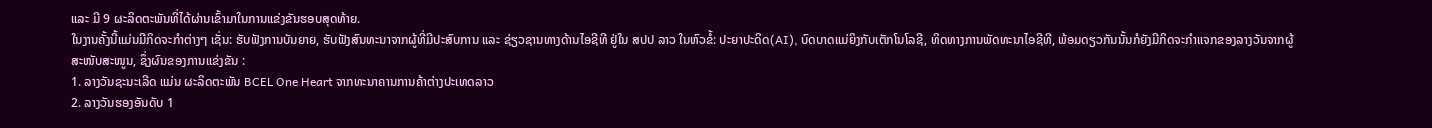ແລະ ມີ 9 ຜະລິດຕະພັນທີ່ໄດ້ຜ່ານເຂົ້າມາໃນການແຂ່ງຂັນຮອບສຸດທ້າຍ.
ໃນງານຄັ້ງນີ້ແມ່ນມີກິດຈະກຳຕ່າງໆ ເຊັ່ນ: ຮັບຟັງການບັນຍາຍ, ຮັບຟັງສົນທະນາຈາກຜູ້ທີ່ມີປະສົບການ ແລະ ຊ່ຽວຊານທາງດ້ານໄອຊີທີ ຢູ່ໃນ ສປປ ລາວ ໃນຫົວຂໍ້: ປະຍາປະດິດ(AI), ບົດບາດແມ່ຍິງກັບເຕັກໂນໂລຊີ, ທິດທາງການພັດທະນາໄອຊີທີ, ພ້ອມດຽວກັນນັ້ນກໍຍັງມີກິດຈະກຳແຈກຂອງລາງວັນຈາກຜູ້
ສະໜັບສະໜູນ, ຊຶ່ງຜົນຂອງການແຂ່ງຂັນ :
1. ລາງວັນຊະນະເລີດ ແມ່ນ ຜະລິດຕະພັນ BCEL One Heart ຈາກທະນາຄານການຄ້າຕ່າງປະເທດລາວ
2. ລາງວັນຮອງອັນດັບ 1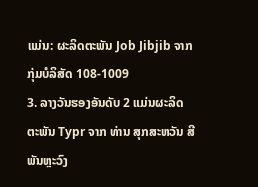ແມ່ນ: ຜະລິດຕະພັນ Job Jibjib ຈາກກຸ່ມບໍລິສັດ 108-1009
3. ລາງວັນຮອງອັນດັບ 2 ແມ່ນຜະລິດຕະພັນ Typr ຈາກ ທ່ານ ສຸກສະຫວັນ ສີພັນຫຼະວົງ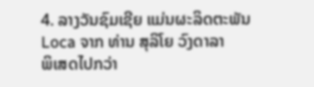4. ລາງວັນຊົມເຊີຍ ແມ່ນຜະລິດຕະພັນ Loca ຈາກ ທ່ານ ສຸລິໂຍ ວົງດາລາ
ພິເສດໄປກວ່າ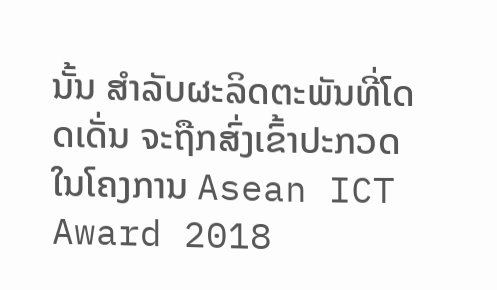ນັ້ນ ສໍາລັບຜະລິດຕະພັນທີ່ໂດດເດັ່ນ ຈະຖືກສົ່ງເຂົ້າປະກວດ ໃນໂຄງການ Asean ICT Award 2018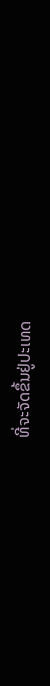ທີ່ຈະຈັດຂຶ້ນຢູ່ປະເທດ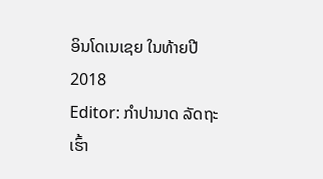ອິນໂດເນເຊຍ ໃນທ້າຍປີ 2018
Editor: ກຳປານາດ ລັດຖະເຮົ້າ